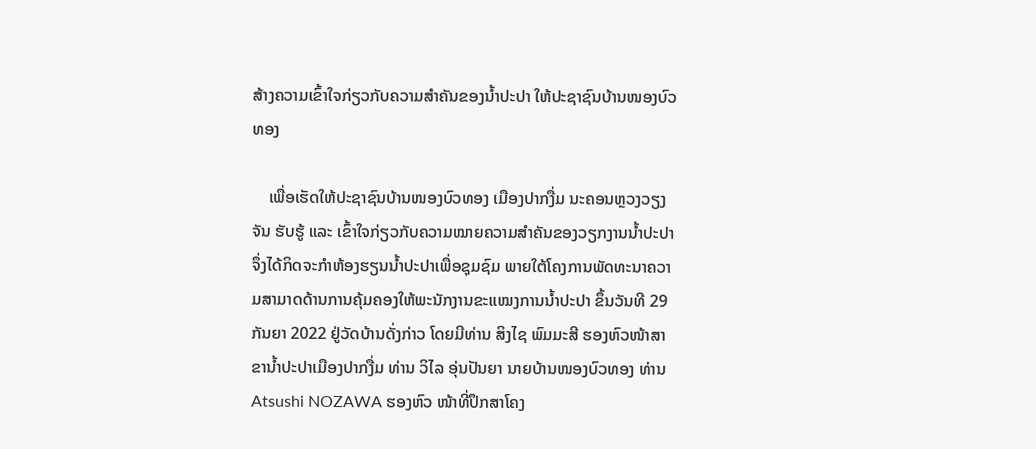ສ້າງຄວາມເຂົ້າໃຈກ່ຽວກັບຄວາມສຳຄັນຂອງນໍ້າປະປາ ໃຫ້ປະຊາຊົນບ້ານໜອງບົວທອງ

    ເພື່ອເຮັດໃຫ້ປະຊາຊົນບ້ານໜອງບົວທອງ ເມືອງປາກງື່ມ ນະຄອນຫຼວງວຽງຈັນ ຮັບຮູ້ ແລະ ເຂົ້າໃຈກ່ຽວກັບຄວາມໝາຍຄວາມສຳຄັນຂອງວຽກງານນໍ້າປະປາ ຈຶ່ງໄດ້ກິດຈະກຳຫ້ອງຮຽນນໍ້າປະປາເພື່ອຊຸມຊົມ ພາຍໃຕ້ໂຄງການພັດທະນາຄວາມສາມາດດ້ານການຄຸ້ມຄອງໃຫ້ພະນັກງານຂະແໝງການນໍ້າປະປາ ຂຶ້ນວັນທີ 29 ກັນຍາ 2022 ຢູ່ວັດບ້ານດັ່ງກ່າວ ໂດຍມີທ່ານ ສິງໄຊ ພົມມະສີ ຮອງຫົວໜ້າສາຂານໍ້າປະປາເມືອງປາກງື່ມ ທ່ານ ວິໄລ ອຸ່ນປັນຍາ ນາຍບ້ານໜອງບົວທອງ ທ່ານ Atsushi NOZAWA ຮອງຫົວ ໜ້າທີ່ປຶກສາໂຄງ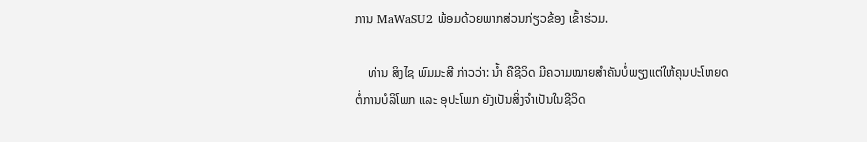ການ MaWaSU2 ພ້ອມດ້ວຍພາກສ່ວນກ່ຽວຂ້ອງ ເຂົ້າຮ່ວມ.

    ທ່ານ ສິງໄຊ ພົມມະສີ ກ່າວວ່າ: ນໍ້າ ຄືຊີວິດ ມີຄວາມໝາຍສຳຄັນບໍ່ພຽງແຕ່ໃຫ້ຄຸນປະໂຫຍດຕໍ່ການບໍລິໂພກ ແລະ ອຸປະໂພກ ຍັງເປັນສິ່ງຈຳເປັນໃນຊີວິດ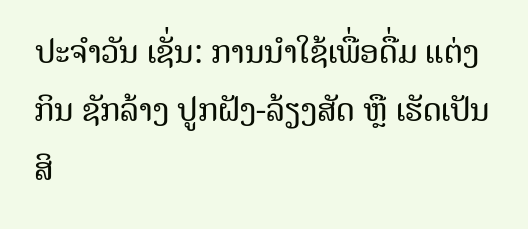ປະຈຳວັນ ເຊັ່ນ: ການນຳໃຊ້ເພື່ອດື່ມ ແຕ່ງກິນ ຊັກລ້າງ ປູກຝັງ-ລ້ຽງສັດ ຫຼື ເຮັດເປັນສິ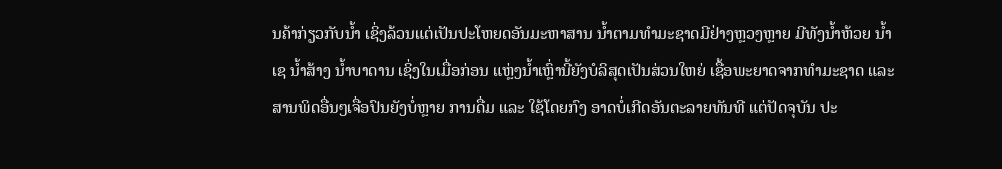ນຄ້າກ່ຽວກັບນໍ້າ ເຊິ່ງລ້ວນແຕ່ເປັນປະໂຫຍດອັນມະຫາສານ ນໍ້າຕາມທຳມະຊາດມີຢ່າງຫຼວງຫຼາຍ ມີທັງນໍ້າຫ້ວຍ ນໍ້າເຊ ນໍ້າສ້າງ ນໍ້າບາດານ ເຊິ່ງໃນເມື່ອກ່ອນ ແຫຼ່ງນໍ້າເຫຼົ່ານີ້ຍັງບໍລິສຸດເປັນສ່ວນໃຫຍ່ ເຊື້ອພະຍາດຈາກທຳມະຊາດ ແລະ ສານພິດອື່ນໆເຈື່ອປົນຍັງບໍ່ຫຼາຍ ການດື່ມ ແລະ ໃຊ້ໂດຍກົງ ອາດບໍ່ເກີດອັນຕະລາຍທັນທີ ແຕ່ປັດຈຸບັນ ປະ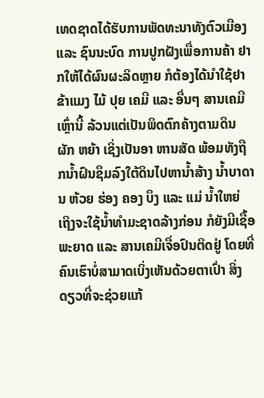ເທດຊາດໄດ້ຮັບການພັດທະນາທັງຕົວເມືອງ ແລະ ຊົນນະບົດ ການປູກຝັງເພື່ອການຄ້າ ຢາກໃຫ້ໄດ້ຜົນຜະລິດຫຼາຍ ກໍຕ້ອງໄດ້ນຳໃຊ້ຢາຂ້າແມງ ໄມ້ ປຸຍ ເຄມີ ແລະ ອື່ນໆ ສານເຄມີເຫຼົ່ານີ້ ລ້ວນແຕ່ເປັນພິດຕົກຄ້າງຕາມດິນ ຜັກ ຫຍ້າ ເຊິ່ງເປັນອາ ຫານສັດ ພ້ອມທັງຖືກນໍ້າຝົນຊຶມລົງໃຕ້ດິນໄປຫານໍ້າສ້າງ ນໍ້າບາດານ ຫ້ວຍ ຮ່ອງ ຄອງ ບຶງ ແລະ ແມ່ ນໍ້າໃຫຍ່ ເຖິງຈະໃຊ້ນໍ້າທຳມະຊາດລ້າງກ່ອນ ກໍຍັງມີເຊື້ອພະຍາດ ແລະ ສານເຄມີເຈື່ອປົນຕິດຢູ່ ໂດຍທີ່ຄົນເຮົາບໍ່ສາມາດເບິ່ງເຫັນດ້ວຍຕາເປົ່າ ສິ່ງດຽວທີ່ຈະຊ່ວຍແກ້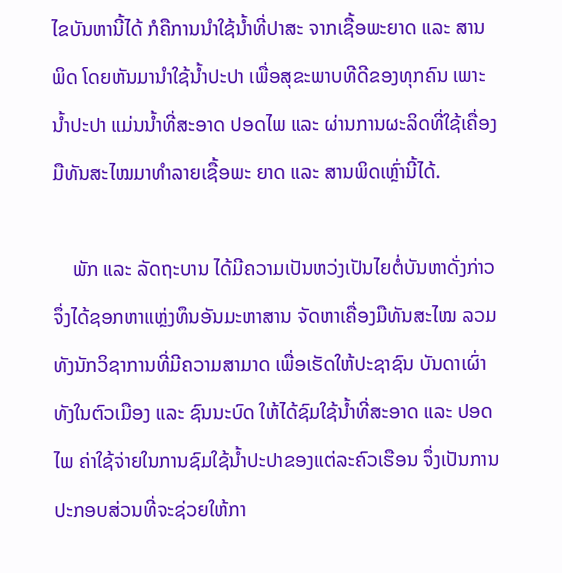ໄຂບັນຫານີ້ໄດ້ ກໍຄືການນຳໃຊ້ນໍ້າທີ່ປາສະ ຈາກເຊື້ອພະຍາດ ແລະ ສານພິດ ໂດຍຫັນມານຳໃຊ້ນໍ້າປະປາ ເພື່ອສຸຂະພາບທີດີຂອງທຸກຄົນ ເພາະນໍ້າປະປາ ແມ່ນນໍ້າທີ່ສະອາດ ປອດໄພ ແລະ ຜ່ານການຜະລິດທີ່ໃຊ້ເຄື່ອງມືທັນສະໄໝມາທຳລາຍເຊື້ອພະ ຍາດ ແລະ ສານພິດເຫຼົ່ານີ້ໄດ້.

    ພັກ ແລະ ລັດຖະບານ ໄດ້ມີຄວາມເປັນຫວ່ງເປັນໄຍຕໍ່ບັນຫາດັ່ງກ່າວ ຈຶ່ງໄດ້ຊອກຫາແຫຼ່ງທຶນອັນມະຫາສານ ຈັດຫາເຄື່ອງມືທັນສະໄໝ ລວມທັງນັກວິຊາການທີ່ມີຄວາມສາມາດ ເພື່ອເຮັດໃຫ້ປະຊາຊົນ ບັນດາເຜົ່າທັງໃນຕົວເມືອງ ແລະ ຊົນນະບົດ ໃຫ້ໄດ້ຊົມໃຊ້ນໍ້າທີ່ສະອາດ ແລະ ປອດໄພ ຄ່າໃຊ້ຈ່າຍໃນການຊົມໃຊ້ນໍ້າປະປາຂອງແຕ່ລະຄົວເຮືອນ ຈຶ່ງເປັນການປະກອບສ່ວນທີ່ຈະຊ່ວຍໃຫ້ກາ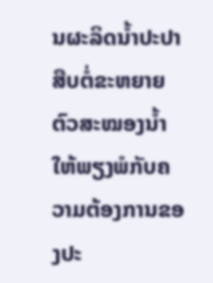ນຜະລິດນໍ້າປະປາ ສືບຕໍ່ຂະຫຍາຍຕົວສະໝອງນໍ້າໃຫ້ພຽງພໍກັບຄວາມຕ້ອງການຂອງປະ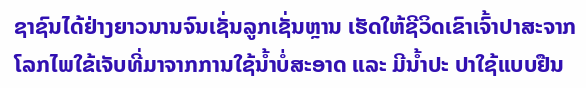ຊາຊົນໄດ້ຢ່າງຍາວນານຈົນເຊັ່ນລູກເຊັ່ນຫຼານ ເຮັດໃຫ້ຊີວິດເຂົາເຈົ້າປາສະຈາກໂລກໄພໃຂ້ເຈັບທີ່ມາຈາກການໃຊ້ນໍ້າບໍ່ສະອາດ ແລະ ມີນໍ້າປະ ປາໃຊ້ແບບຢືນ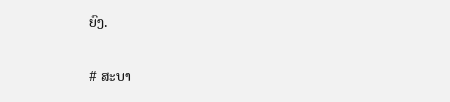ຍົງ.

# ສະບາ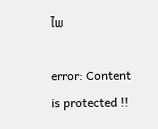ໄພ

error: Content is protected !!